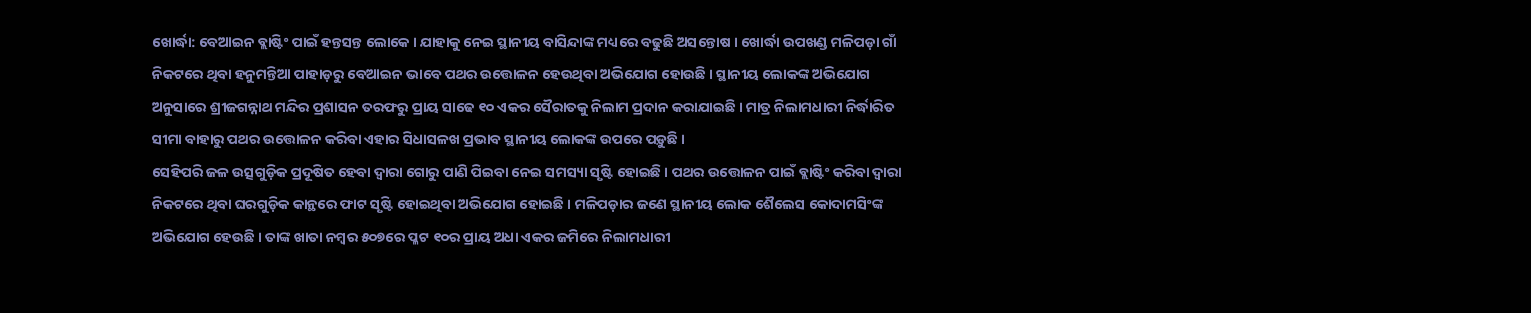ଖୋର୍ଦ୍ଧା: ବେଆଇନ ବ୍ଲାଷ୍ଟିଂ ପାଇଁ ହନ୍ତସନ୍ତ ଲୋକେ । ଯାହାକୁ ନେଇ ସ୍ଥାନୀୟ ବାସିନ୍ଦାଙ୍କ ମଧ୍ୟରେ ବଢୁଛି ଅସନ୍ତୋଷ । ଖୋର୍ଦ୍ଧା ଉପଖଣ୍ଡ ମଳିପଡ଼ା ଗାଁ ନିକଟରେ ଥିବା ହନୁମନ୍ତିଆ ପାହାଡ଼ରୁ ବେଆଇନ ଭାବେ ପଥର ଉତ୍ତୋଳନ ହେଉଥିବା ଅଭିଯୋଗ ହୋଉଛି । ସ୍ଥାନୀୟ ଲୋକଙ୍କ ଅଭିଯୋଗ ଅନୁସାରେ ଶ୍ରୀଜଗନ୍ନାଥ ମନ୍ଦିର ପ୍ରଶାସନ ତରଫରୁ ପ୍ରାୟ ସାଢେ ୧୦ ଏକର ସୈରାତକୁ ନିଲାମ ପ୍ରଦାନ କରାଯାଇଛି । ମାତ୍ର ନିଲାମଧାରୀ ନିର୍ଦ୍ଧାରିତ ସୀମା ବାହାରୁ ପଥର ଉତ୍ତୋଳନ କରିବା ଏହାର ସିଧାସଳଖ ପ୍ରଭାବ ସ୍ଥାନୀୟ ଲୋକଙ୍କ ଉପରେ ପଡ଼ୁଛି ।
ସେହିପରି ଜଳ ଉତ୍ସଗୁଡ଼ିକ ପ୍ରଦୂଷିତ ହେବା ଦ୍ଵାରା ଗୋରୁ ପାଣି ପିଇବା ନେଇ ସମସ୍ୟା ସୃଷ୍ଟି ହୋଇଛି । ପଥର ଉତ୍ତୋଳନ ପାଇଁ ବ୍ଲାଷ୍ଟିଂ କରିବା ଦ୍ବାରା ନିକଟରେ ଥିବା ଘରଗୁଡ଼ିକ କାନ୍ଥରେ ଫାଟ ସୃଷ୍ଟି ହୋଇଥିବା ଅଭିଯୋଗ ହୋଇଛି । ମଳିପଡ଼ାର ଜଣେ ସ୍ଥାନୀୟ ଲୋକ ଶୈଲେସ କୋଦାମସିଂଙ୍କ ଅଭିଯୋଗ ହେଉଛି । ତାଙ୍କ ଖାତା ନମ୍ବର ୫୦୭ରେ ପ୍ଳଟ ୧୦ର ପ୍ରାୟ ଅଧା ଏକର ଜମିରେ ନିଲାମଧାରୀ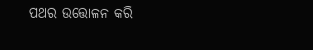ପଥର ଉତ୍ତୋଳନ କରି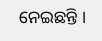ନେଇଛନ୍ତି ।